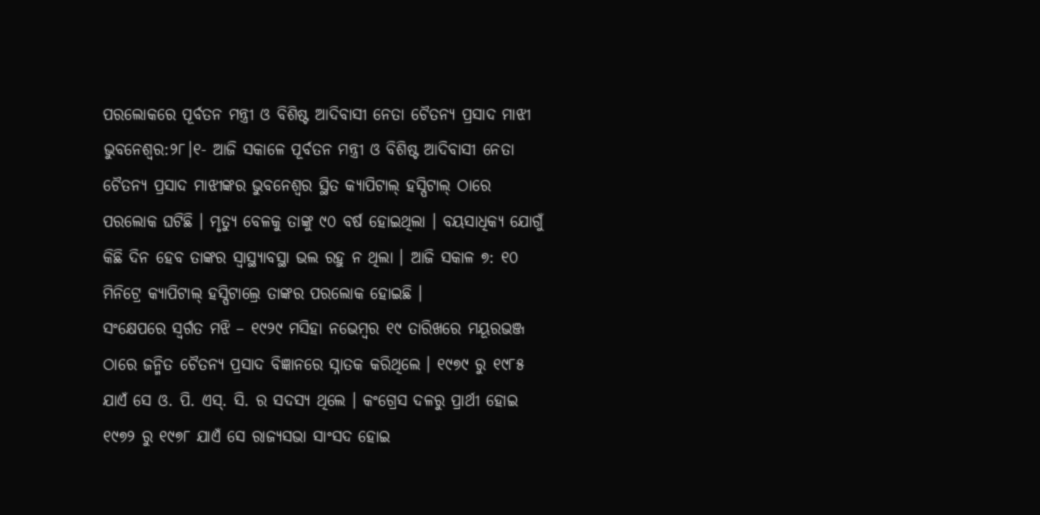ପରଲୋକରେ ପୂର୍ବତନ ମନ୍ତ୍ରୀ ଓ ବିଶିଷ୍ଟ ଆଦିବାସୀ ନେତା ଚୈତନ୍ୟ ପ୍ରସାଦ ମାଝୀ
ଭୁବନେଶ୍ୱର:୨୮।୧- ଆଜି ସକାଳେ ପୂର୍ବତନ ମନ୍ତ୍ରୀ ଓ ବିଶିଷ୍ଟ ଆଦିବାସୀ ନେତା ଚୈତନ୍ୟ ପ୍ରସାଦ ମାଝୀଙ୍କର ଭୁବନେଶ୍ୱର ସ୍ଥିତ କ୍ୟାପିଟାଲ୍ ହସ୍ପିଟାଲ୍ ଠାରେ ପରଲୋକ ଘଟିଛି । ମୃତ୍ୟୁ ବେଳକୁ ତାଙ୍କୁ ୯୦ ବର୍ଷ ହୋଇଥିଲା । ବୟସାଧିକ୍ୟ ଯୋଗୁଁ କିଛି ଦିନ ହେବ ତାଙ୍କର ସ୍ୱାସ୍ଥ୍ୟାବସ୍ଥା ଭଲ ରହୁ ନ ଥିଲା । ଆଜି ସକାଳ ୭: ୧୦ ମିନିଟ୍ରେ କ୍ୟାପିଟାଲ୍ ହସ୍ପିଟାଲ୍ରେ ତାଙ୍କର ପରଲୋକ ହୋଇଛି ।
ସଂକ୍ଷେପରେ ସ୍ୱର୍ଗତ ମଝି – ୧୯୨୯ ମସିହା ନଭେମ୍ବର ୧୯ ତାରିଖରେ ମୟୂରଭଞ୍ଜ ଠାରେ ଜନ୍ମିତ ଚୈତନ୍ୟ ପ୍ରସାଦ ବିଜ୍ଞାନରେ ସ୍ନାତକ କରିଥିଲେ । ୧୯୭୯ ରୁ ୧୯୮୫ ଯାଏଁ ସେ ଓ. ପି. ଏସ୍. ସି. ର ସଦସ୍ୟ ଥିଲେ । କଂଗ୍ରେସ ଦଳରୁ ପ୍ରାର୍ଥୀ ହୋଇ ୧୯୭୨ ରୁ ୧୯୭୮ ଯାଏଁ ସେ ରାଜ୍ୟସଭା ସାଂସଦ ହୋଇ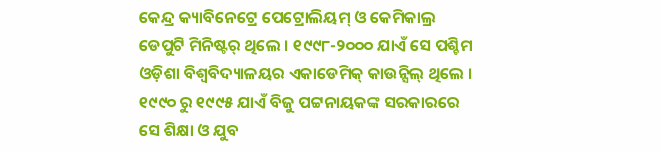କେନ୍ଦ୍ର କ୍ୟାବିନେଟ୍ରେ ପେଟ୍ରୋଲିୟମ୍ ଓ କେମିକାଲ୍ର ଡେପୁଟି ମିନିଷ୍ଟର୍ ଥିଲେ । ୧୯୯୮-୨୦୦୦ ଯାଏଁ ସେ ପଶ୍ଚିମ ଓଡ଼ିଶା ବିଶ୍ୱବିଦ୍ୟାଳୟର ଏକାଡେମିକ୍ କାଉନ୍ସିଲ୍ ଥିଲେ । ୧୯୯୦ ରୁ ୧୯୯୫ ଯାଏଁ ବିଜୁ ପଟ୍ଟନାୟକଙ୍କ ସରକାରରେ ସେ ଶିକ୍ଷା ଓ ଯୁବ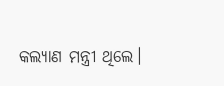କଲ୍ୟାଣ ମନ୍ତ୍ରୀ ଥିଲେ।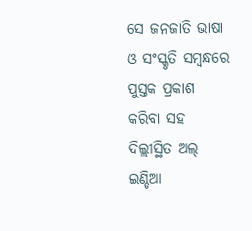ସେ ଜନଜାତି ଭାଷା ଓ ସଂସ୍କୃତି ସମ୍ବନ୍ଧରେ ପୁସ୍ତକ ପ୍ରକାଶ କରିବା ସହ ଦିଲ୍ଲୀସ୍ଥିତ ଅଲ୍ ଇଣ୍ଡିଆ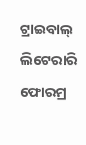ଟ୍ରାଇବାଲ୍ ଲିଟେରାରି ଫୋରମ୍ର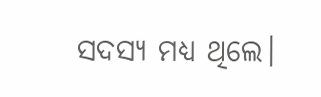ସଦସ୍ୟ ମଧ୍ୟ ଥିଲେ।